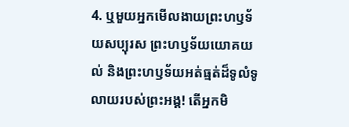4. ឬមួយអ្នកមើលងាយព្រះហឫទ័យសប្បុរស ព្រះហឫទ័យយោគយល់ និងព្រះហឫទ័យអត់ធ្មត់ដ៏ទូលំទូលាយរបស់ព្រះអង្គ! តើអ្នកមិ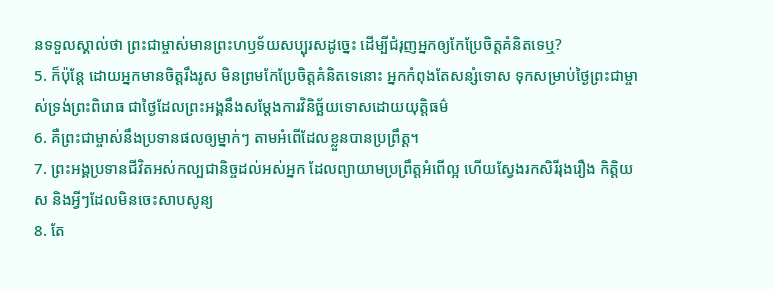នទទួលស្គាល់ថា ព្រះជាម្ចាស់មានព្រះហឫទ័យសប្បុរសដូច្នេះ ដើម្បីជំរុញអ្នកឲ្យកែប្រែចិត្តគំនិតទេឬ?
5. ក៏ប៉ុន្តែ ដោយអ្នកមានចិត្តរឹងរូស មិនព្រមកែប្រែចិត្តគំនិតទេនោះ អ្នកកំពុងតែសន្សំទោស ទុកសម្រាប់ថ្ងៃព្រះជាម្ចាស់ទ្រង់ព្រះពិរោធ ជាថ្ងៃដែលព្រះអង្គនឹងសម្តែងការវិនិច្ឆ័យទោសដោយយុត្តិធម៌
6. គឺព្រះជាម្ចាស់នឹងប្រទានផលឲ្យម្នាក់ៗ តាមអំពើដែលខ្លួនបានប្រព្រឹត្ត។
7. ព្រះអង្គប្រទានជីវិតអស់កល្បជានិច្ចដល់អស់អ្នក ដែលព្យាយាមប្រព្រឹត្តអំពើល្អ ហើយស្វែងរកសិរីរុងរឿង កិត្តិយស និងអ្វីៗដែលមិនចេះសាបសូន្យ
8. តែ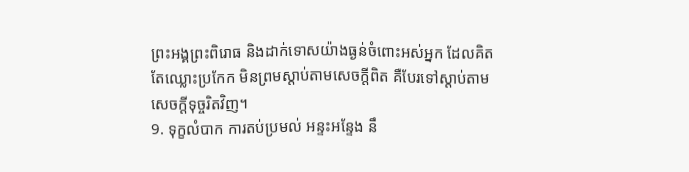ព្រះអង្គព្រះពិរោធ និងដាក់ទោសយ៉ាងធ្ងន់ចំពោះអស់អ្នក ដែលគិតតែឈ្លោះប្រកែក មិនព្រមស្ដាប់តាមសេចក្ដីពិត គឺបែរទៅស្ដាប់តាមសេចក្ដីទុច្ចរិតវិញ។
9. ទុក្ខលំបាក ការតប់ប្រមល់ អន្ទះអន្ទែង នឹ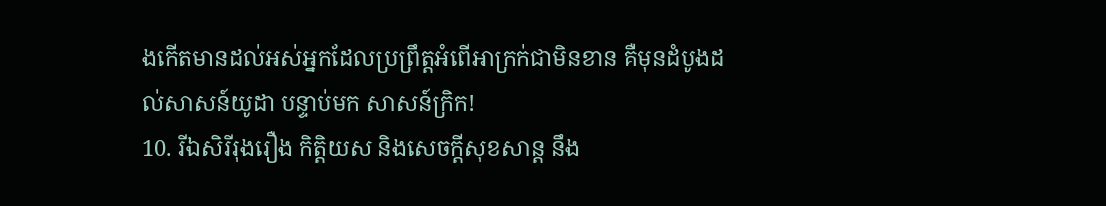ងកើតមានដល់អស់អ្នកដែលប្រព្រឹត្តអំពើអាក្រក់ជាមិនខាន គឺមុនដំបូងដល់សាសន៍យូដា បន្ទាប់មក សាសន៍ក្រិក!
10. រីឯសិរីរុងរឿង កិត្តិយស និងសេចក្ដីសុខសាន្ត នឹង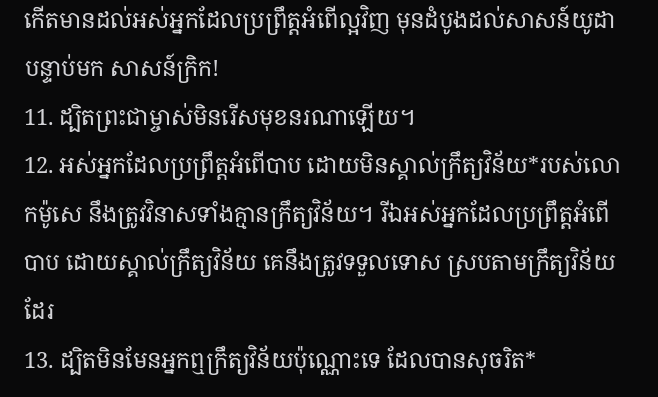កើតមានដល់អស់អ្នកដែលប្រព្រឹត្តអំពើល្អវិញ មុនដំបូងដល់សាសន៍យូដា បន្ទាប់មក សាសន៍ក្រិក!
11. ដ្បិតព្រះជាម្ចាស់មិនរើសមុខនរណាឡើយ។
12. អស់អ្នកដែលប្រព្រឹត្តអំពើបាប ដោយមិនស្គាល់ក្រឹត្យវិន័យ*របស់លោកម៉ូសេ នឹងត្រូវវិនាសទាំងគ្មានក្រឹត្យវិន័យ។ រីឯអស់អ្នកដែលប្រព្រឹត្តអំពើបាប ដោយស្គាល់ក្រឹត្យវិន័យ គេនឹងត្រូវទទួលទោស ស្របតាមក្រឹត្យវិន័យដែរ
13. ដ្បិតមិនមែនអ្នកឮក្រឹត្យវិន័យប៉ុណ្ណោះទេ ដែលបានសុចរិត*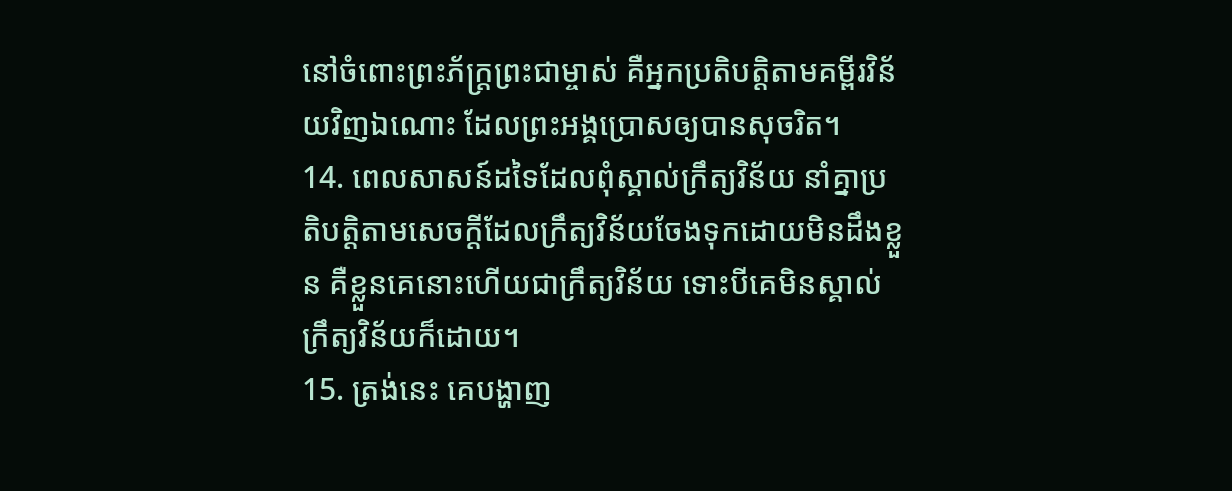នៅចំពោះព្រះភ័ក្ត្រព្រះជាម្ចាស់ គឺអ្នកប្រតិបត្តិតាមគម្ពីរវិន័យវិញឯណោះ ដែលព្រះអង្គប្រោសឲ្យបានសុចរិត។
14. ពេលសាសន៍ដទៃដែលពុំស្គាល់ក្រឹត្យវិន័យ នាំគ្នាប្រតិបត្តិតាមសេចក្ដីដែលក្រឹត្យវិន័យចែងទុកដោយមិនដឹងខ្លួន គឺខ្លួនគេនោះហើយជាក្រឹត្យវិន័យ ទោះបីគេមិនស្គាល់ក្រឹត្យវិន័យក៏ដោយ។
15. ត្រង់នេះ គេបង្ហាញ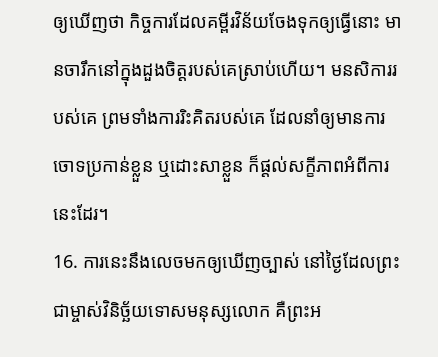ឲ្យឃើញថា កិច្ចការដែលគម្ពីរវិន័យចែងទុកឲ្យធ្វើនោះ មានចារឹកនៅក្នុងដួងចិត្តរបស់គេស្រាប់ហើយ។ មនសិការរបស់គេ ព្រមទាំងការរិះគិតរបស់គេ ដែលនាំឲ្យមានការចោទប្រកាន់ខ្លួន ឬដោះសាខ្លួន ក៏ផ្ដល់សក្ខីភាពអំពីការនេះដែរ។
16. ការនេះនឹងលេចមកឲ្យឃើញច្បាស់ នៅថ្ងៃដែលព្រះជាម្ចាស់វិនិច្ឆ័យទោសមនុស្សលោក គឺព្រះអ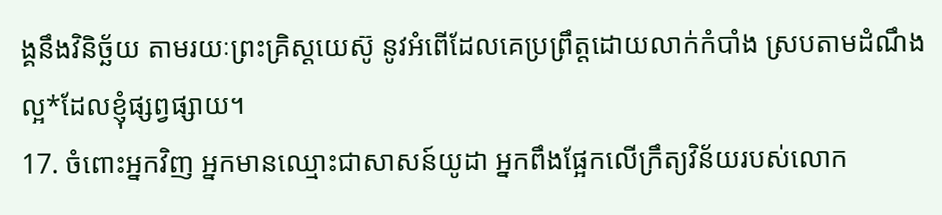ង្គនឹងវិនិច្ឆ័យ តាមរយៈព្រះគ្រិស្ដយេស៊ូ នូវអំពើដែលគេប្រព្រឹត្តដោយលាក់កំបាំង ស្របតាមដំណឹងល្អ*ដែលខ្ញុំផ្សព្វផ្សាយ។
17. ចំពោះអ្នកវិញ អ្នកមានឈ្មោះជាសាសន៍យូដា អ្នកពឹងផ្អែកលើក្រឹត្យវិន័យរបស់លោក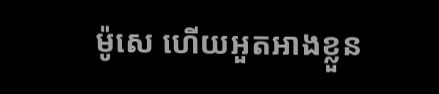ម៉ូសេ ហើយអួតអាងខ្លួន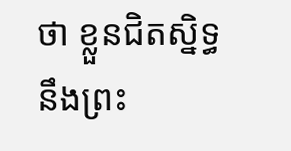ថា ខ្លួនជិតស្និទ្ធនឹងព្រះ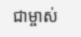ជាម្ចាស់